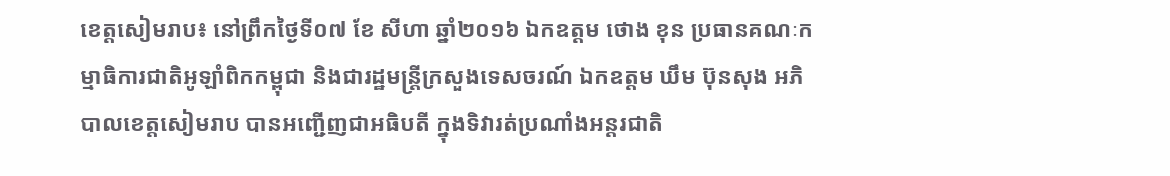ខេត្តសៀមរាប៖ នៅព្រឹកថ្ងៃទី០៧ ខែ សីហា ឆ្នាំ២០១៦ ឯកឧត្តម ថោង ខុន ប្រធានគណៈកម្មាធិការជាតិអូឡាំពិកកម្ពុជា និងជារដ្ឋមន្ត្រីក្រសួងទេសចរណ៍ ឯកឧត្តម ឃឹម ប៊ុនសុង អភិបាលខេត្តសៀមរាប បានអញ្ជើញជាអធិបតី ក្នុងទិវារត់ប្រណាំងអន្តរជាតិ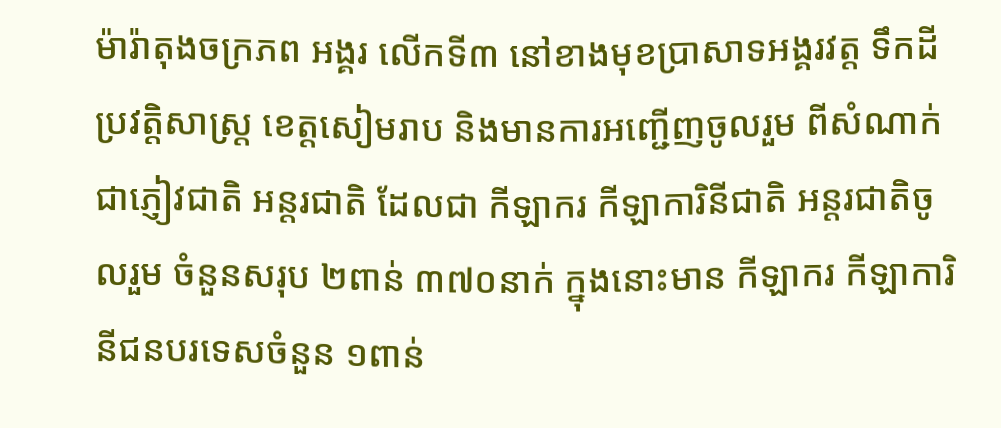ម៉ារ៉ាតុងចក្រភព អង្គរ លើកទី៣ នៅខាងមុខប្រាសាទអង្គរវត្ត ទឹកដីប្រវតិ្តសាស្ត្រ ខេត្តសៀមរាប និងមានការអញ្ជើញចូលរួម ពីសំណាក់ជាភ្ញៀវជាតិ អន្តរជាតិ ដែលជា កីឡាករ កីឡាការិនីជាតិ អន្តរជាតិចូលរួម ចំនួនសរុប ២ពាន់ ៣៧០នាក់ ក្នុងនោះមាន កីឡាករ កីឡាការិនីជនបរទេសចំនួន ១ពាន់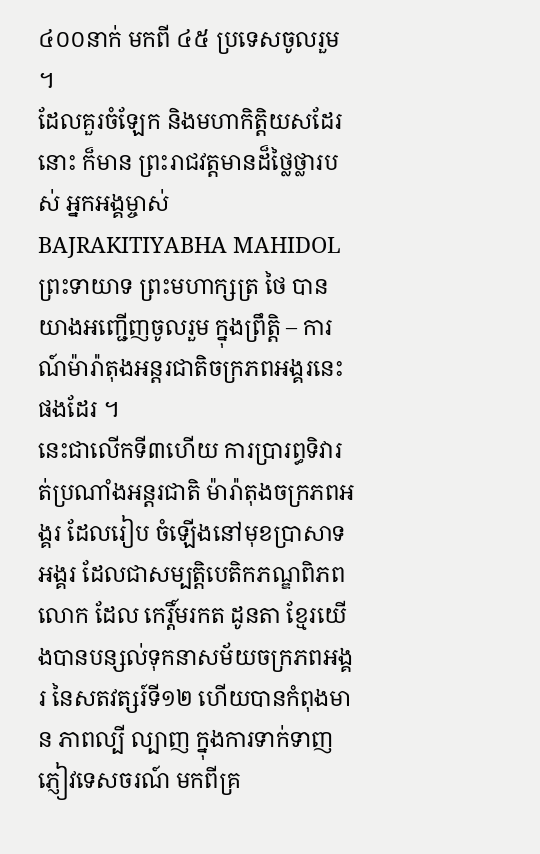៤០០នាក់ មកពី ៤៥ ប្រទេសចូលរួម ។
ដែលគួរចំឡែក និងមហាកិត្តិយសដែរនោះ ក៏មាន ព្រះរាជវត្តមានដ៏ថ្លៃថ្លារបស់ អ្នកអង្គម្ចាស់ BAJRAKITIYABHA MAHIDOL ព្រះទាយាទ ព្រះមហាក្សត្រ ថៃ បានយាងអញ្ជើញចូលរួម ក្នុងព្រឹត្តិ – ការណ៍ម៉ារ៉ាតុងអន្តរជាតិចក្រភពអង្គរនេះផងដែរ ។
នេះជាលើកទី៣ហើយ ការប្រារព្ធទិវារត់ប្រណាំងអន្តរជាតិ ម៉ារ៉ាតុងចក្រភពអង្គរ ដែលរៀប ចំឡើងនៅមុខប្រាសាទអង្គរ ដែលជាសម្បត្តិបេតិកភណ្ឌពិភពលោក ដែល កេរ្តិ៍មរកត ដូនតា ខ្មែរយើងបានបន្សល់ទុកនាសម័យចក្រភពអង្គរ នៃសតវត្សរ៍ទី១២ ហើយបានកំពុងមាន ភាពល្បី ល្បាញ ក្នុងការទាក់ទាញភ្ញៀវទេសចរណ៍ មកពីគ្រ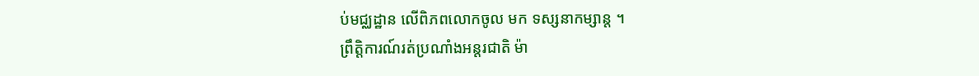ប់មជ្ឈដ្ឋាន លើពិភពលោកចូល មក ទស្សនាកម្សាន្ត ។
ព្រឹត្តិការណ៍រត់ប្រណាំងអន្តរជាតិ ម៉ា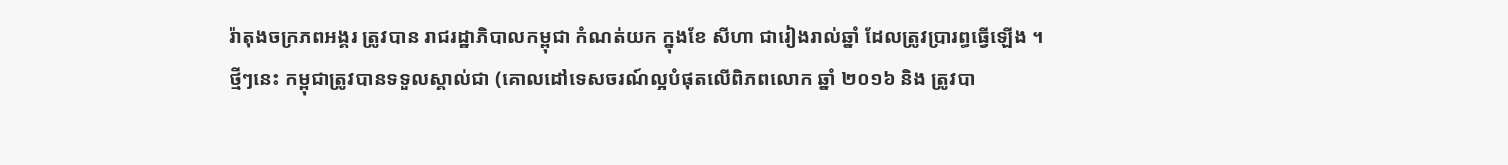រ៉ាតុងចក្រភពអង្គរ ត្រូវបាន រាជរដ្ឋាភិបាលកម្ពុជា កំណត់យក ក្នុងខែ សីហា ជារៀងរាល់ឆ្នាំ ដែលត្រូវប្រារព្ធធ្វើឡើង ។
ថ្មីៗនេះ កម្ពុជាត្រូវបានទទួលស្គាល់ជា (គោលដៅទេសចរណ៍ល្អបំផុតលើពិភពលោក ឆ្នាំ ២០១៦ និង ត្រូវបា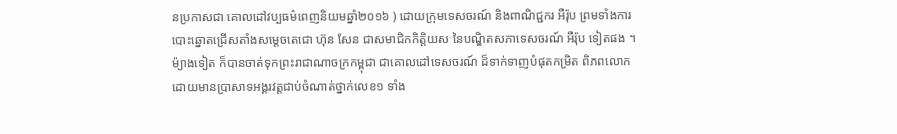នប្រកាសជា គោលដៅវប្បធម៌ពេញនិយមឆ្នាំ២០១៦ ) ដោយក្រុមទេសចរណ៍ និងពាណិជ្ជករ អឺរ៉ុប ព្រមទាំងការបោះឆ្នោតជ្រើសតាំងសម្តេចតេជោ ហ៊ុន សែន ជាសមាជិកកិត្តិយស នៃបណ្ឌិតសភាទេសចរណ៍ អឺរ៉ុប ទៀតផង ។
ម៉្យាងទៀត ក៏បានចាត់ទុកព្រះរាជាណាចក្រកម្ពុជា ជាគោលដៅទេសចរណ៍ ដ៏ទាក់ទាញបំផុតកម្រិត ពិភពលោក ដោយមានប្រាសាទអង្គរវត្តជាប់ចំណាត់ថ្នាក់លេខ១ ទាំង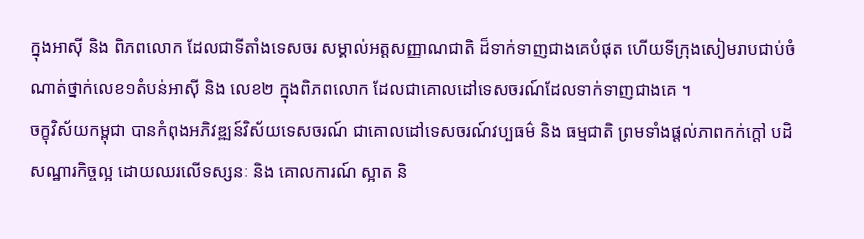ក្នុងអាស៊ី និង ពិភពលោក ដែលជាទីតាំងទេសចរ សម្គាល់អត្តសញ្ញាណជាតិ ដ៏ទាក់ទាញជាងគេបំផុត ហើយទីក្រុងសៀមរាបជាប់ចំណាត់ថ្នាក់លេខ១តំបន់អាស៊ី និង លេខ២ ក្នុងពិភពលោក ដែលជាគោលដៅទេសចរណ៍ដែលទាក់ទាញជាងគេ ។
ចក្ខុវិស័យកម្ពុជា បានកំពុងអភិវឌ្ឍន៍វិស័យទេសចរណ៍ ជាគោលដៅទេសចរណ៍វប្បធម៌ និង ធម្មជាតិ ព្រមទាំងផ្តល់ភាពកក់ក្តៅ បដិសណ្ឋារកិច្ចល្អ ដោយឈរលើទស្សនៈ និង គោលការណ៍ ស្អាត និ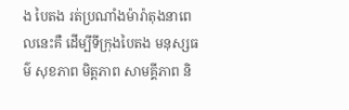ង បៃតង រត់ប្រណាំងម៉ារ៉ាតុងនាពេលនេះគឺ ដើម្បីទីក្រុងបៃតង មនុស្សធម៌ សុខភាព មិត្តភាព សាមគ្គីភាព និ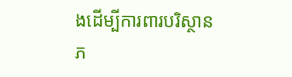ងដើម្បីការពារបរិស្ថាន ភ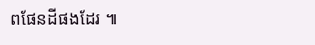ពផែនដីផងដែរ ៕